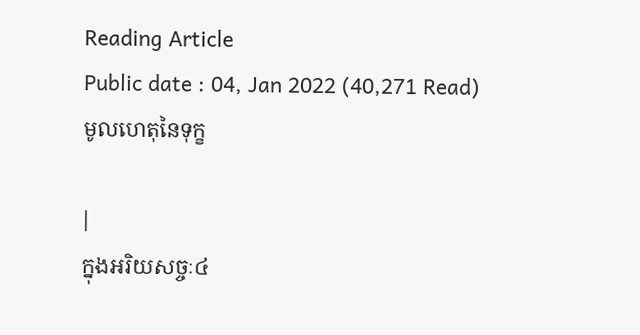Reading Article
Public date : 04, Jan 2022 (40,271 Read)
មូលហេតុនៃទុក្ខ

|
ក្នុងអរិយសច្ចៈ៤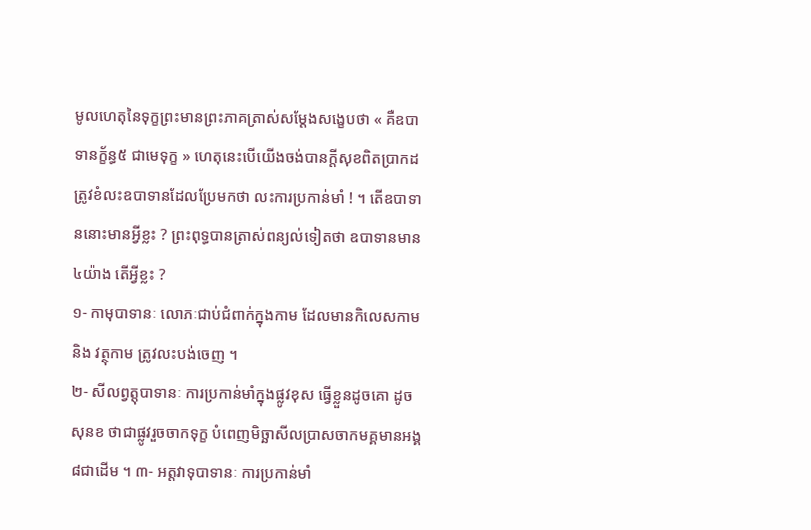មូលហេតុនៃទុក្ខព្រះមានព្រះភាគត្រាស់សម្តែងសង្ខេបថា « គឺឧបាទានក្ខ័ន្ធ៥ ជាមេទុក្ខ » ហេតុនេះបើយើងចង់បានក្តីសុខពិតប្រាកដ ត្រូវខំលះឧបាទានដែលប្រែមកថា លះការប្រកាន់មាំ ! ។ តើឧបាទាននោះមានអ្វីខ្លះ ? ព្រះពុទ្ធបានត្រាស់ពន្យល់ទៀតថា ឧបាទានមាន៤យ៉ាង តើអ្វីខ្លះ ?
១- កាមុបាទានៈ លោភៈជាប់ជំពាក់ក្នុងកាម ដែលមានកិលេសកាម និង វត្ថុកាម ត្រូវលះបង់ចេញ ។
២- សីលព្វត្តុបាទានៈ ការប្រកាន់មាំក្នុងផ្លូវខុស ធ្វើខ្លួនដូចគោ ដូចសុនខ ថាជាផ្លូវរួចចាកទុក្ខ បំពេញមិច្ឆាសីលប្រាសចាកមគ្គមានអង្គ៨ជាដើម ។ ៣- អត្តវាទុបាទានៈ ការប្រកាន់មាំ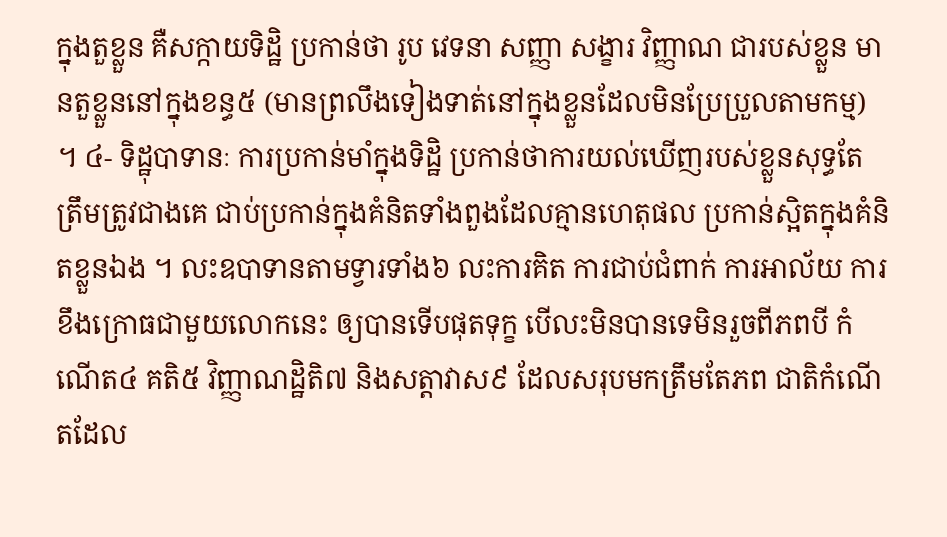ក្នុងតួខ្លួន គឺសក្កាយទិដ្ឋិ ប្រកាន់ថា រូប វេទនា សញ្ញា សង្ខារ វិញ្ញាណ ជារបស់ខ្លួន មានតួខ្លួននៅក្នុងខន្ធ៥ (មានព្រលឹងទៀងទាត់នៅក្នុងខ្លួនដែលមិនប្រែប្រួលតាមកម្ម) ។ ៤- ទិដ្ឋុបាទានៈ ការប្រកាន់មាំក្នុងទិដ្ឋិ ប្រកាន់ថាការយល់ឃើញរបស់ខ្លួនសុទ្ធតែត្រឹមត្រូវជាងគេ ជាប់ប្រកាន់ក្នុងគំនិតទាំងពួងដែលគ្មានហេតុផល ប្រកាន់ស្អិតក្នុងគំនិតខ្លួនឯង ។ លះឧបាទានតាមទ្វារទាំង៦ លះការគិត ការជាប់ជំពាក់ ការអាល័យ ការខឹងក្រោធជាមួយលោកនេះ ឲ្យបានទើបផុតទុក្ខ បើលះមិនបានទេមិនរួចពីភពបី កំណើត៤ គតិ៥ វិញ្ញាណដ្ឋិតិ៧ និងសត្តាវាស៩ ដែលសរុបមកត្រឹមតែភព ជាតិកំណើតដែល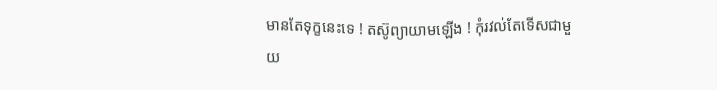មានតែទុក្ខនេះទេ ! តស៊ូព្យាយាមឡើង ! កុំរវល់តែទើសជាមួយ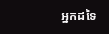អ្នកដទៃ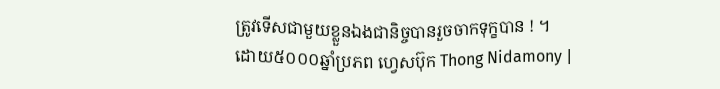ត្រូវទើសជាមួយខ្លួនឯងជានិច្ចបានរួចចាកទុក្ខបាន ! ។
ដោយ៥០០០ឆ្នាំប្រភព ហ្វេសប៊ុក Thong Nidamony |